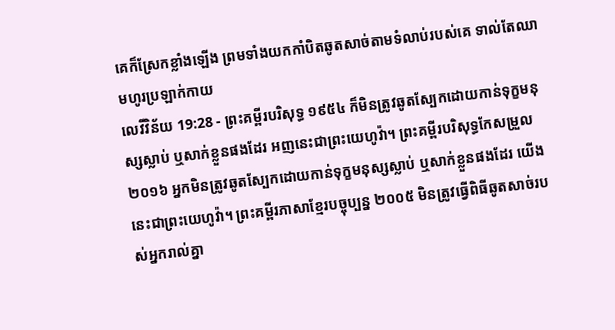គេក៏ស្រែកខ្លាំងឡើង ព្រមទាំងយកកាំបិតឆូតសាច់តាមទំលាប់របស់គេ ទាល់តែឈាមហូរប្រឡាក់កាយ
លេវីវិន័យ 19:28 - ព្រះគម្ពីរបរិសុទ្ធ ១៩៥៤ ក៏មិនត្រូវឆូតស្បែកដោយកាន់ទុក្ខមនុស្សស្លាប់ ឬសាក់ខ្លួនផងដែរ អញនេះជាព្រះយេហូវ៉ា។ ព្រះគម្ពីរបរិសុទ្ធកែសម្រួល ២០១៦ អ្នកមិនត្រូវឆូតស្បែកដោយកាន់ទុក្ខមនុស្សស្លាប់ ឬសាក់ខ្លួនផងដែរ យើងនេះជាព្រះយេហូវ៉ា។ ព្រះគម្ពីរភាសាខ្មែរបច្ចុប្បន្ន ២០០៥ មិនត្រូវធ្វើពិធីឆូតសាច់របស់អ្នករាល់គ្នា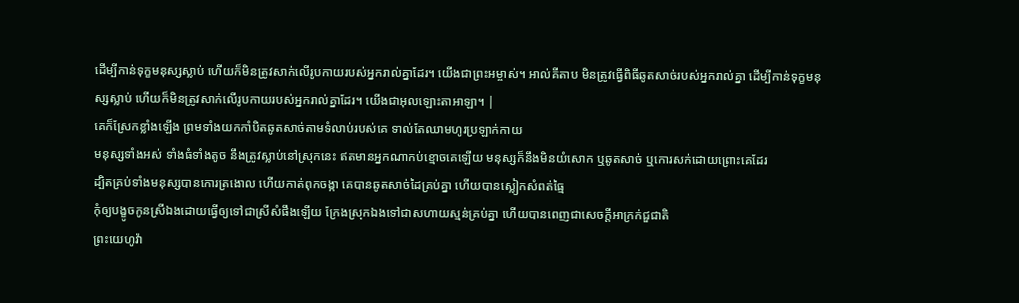ដើម្បីកាន់ទុក្ខមនុស្សស្លាប់ ហើយក៏មិនត្រូវសាក់លើរូបកាយរបស់អ្នករាល់គ្នាដែរ។ យើងជាព្រះអម្ចាស់។ អាល់គីតាប មិនត្រូវធ្វើពិធីឆូតសាច់របស់អ្នករាល់គ្នា ដើម្បីកាន់ទុក្ខមនុស្សស្លាប់ ហើយក៏មិនត្រូវសាក់លើរូបកាយរបស់អ្នករាល់គ្នាដែរ។ យើងជាអុលឡោះតាអាឡា។ |
គេក៏ស្រែកខ្លាំងឡើង ព្រមទាំងយកកាំបិតឆូតសាច់តាមទំលាប់របស់គេ ទាល់តែឈាមហូរប្រឡាក់កាយ
មនុស្សទាំងអស់ ទាំងធំទាំងតូច នឹងត្រូវស្លាប់នៅស្រុកនេះ ឥតមានអ្នកណាកប់ខ្មោចគេឡើយ មនុស្សក៏នឹងមិនយំសោក ឬឆូតសាច់ ឬកោរសក់ដោយព្រោះគេដែរ
ដ្បិតគ្រប់ទាំងមនុស្សបានកោរត្រងោល ហើយកាត់ពុកចង្កា គេបានឆូតសាច់ដៃគ្រប់គ្នា ហើយបានស្លៀកសំពត់ធ្មៃ
កុំឲ្យបង្ខូចកូនស្រីឯងដោយធ្វើឲ្យទៅជាស្រីសំផឹងឡើយ ក្រែងស្រុកឯងទៅជាសហាយស្មន់គ្រប់គ្នា ហើយបានពេញជាសេចក្ដីអាក្រក់ជួជាតិ
ព្រះយេហូវ៉ា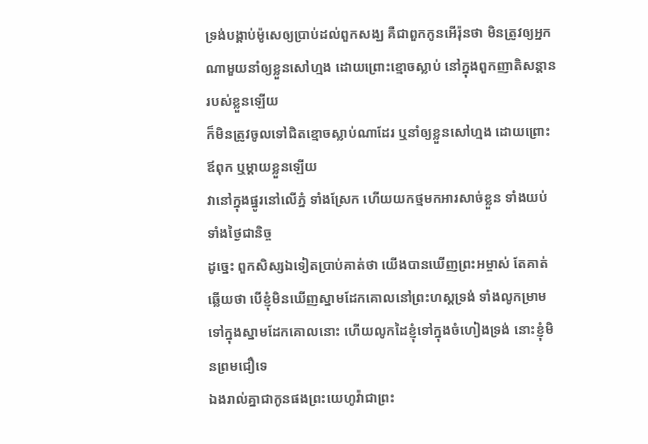ទ្រង់បង្គាប់ម៉ូសេឲ្យប្រាប់ដល់ពួកសង្ឃ គឺជាពួកកូនអើរ៉ុនថា មិនត្រូវឲ្យអ្នកណាមួយនាំឲ្យខ្លួនសៅហ្មង ដោយព្រោះខ្មោចស្លាប់ នៅក្នុងពួកញាតិសន្តានរបស់ខ្លួនឡើយ
ក៏មិនត្រូវចូលទៅជិតខ្មោចស្លាប់ណាដែរ ឬនាំឲ្យខ្លួនសៅហ្មង ដោយព្រោះឪពុក ឬម្តាយខ្លួនឡើយ
វានៅក្នុងផ្នូរនៅលើភ្នំ ទាំងស្រែក ហើយយកថ្មមកអារសាច់ខ្លួន ទាំងយប់ទាំងថ្ងៃជានិច្ច
ដូច្នេះ ពួកសិស្សឯទៀតប្រាប់គាត់ថា យើងបានឃើញព្រះអម្ចាស់ តែគាត់ឆ្លើយថា បើខ្ញុំមិនឃើញស្នាមដែកគោលនៅព្រះហស្តទ្រង់ ទាំងលូកម្រាមទៅក្នុងស្នាមដែកគោលនោះ ហើយលូកដៃខ្ញុំទៅក្នុងចំហៀងទ្រង់ នោះខ្ញុំមិនព្រមជឿទេ
ឯងរាល់គ្នាជាកូនផងព្រះយេហូវ៉ាជាព្រះ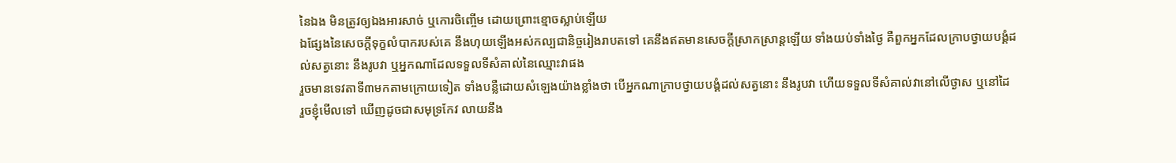នៃឯង មិនត្រូវឲ្យឯងអារសាច់ ឬកោរចិញ្ចើម ដោយព្រោះខ្មោចស្លាប់ឡើយ
ឯផ្សែងនៃសេចក្ដីទុក្ខលំបាករបស់គេ នឹងហុយឡើងអស់កល្បជានិច្ចរៀងរាបតទៅ គេនឹងឥតមានសេចក្ដីស្រាកស្រាន្តឡើយ ទាំងយប់ទាំងថ្ងៃ គឺពួកអ្នកដែលក្រាបថ្វាយបង្គំដល់សត្វនោះ នឹងរូបវា ឬអ្នកណាដែលទទួលទីសំគាល់នៃឈ្មោះវាផង
រួចមានទេវតាទី៣មកតាមក្រោយទៀត ទាំងបន្លឺដោយសំឡេងយ៉ាងខ្លាំងថា បើអ្នកណាក្រាបថ្វាយបង្គំដល់សត្វនោះ នឹងរូបវា ហើយទទួលទីសំគាល់វានៅលើថ្ងាស ឬនៅដៃ
រួចខ្ញុំមើលទៅ ឃើញដូចជាសមុទ្រកែវ លាយនឹង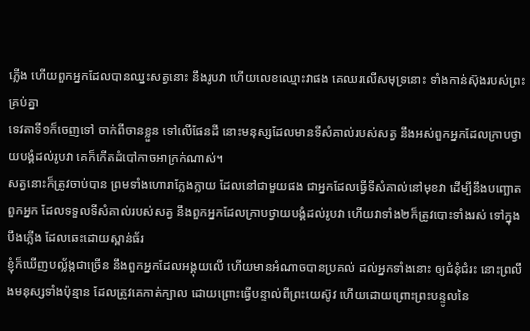ភ្លើង ហើយពួកអ្នកដែលបានឈ្នះសត្វនោះ នឹងរូបវា ហើយលេខឈ្មោះវាផង គេឈរលើសមុទ្រនោះ ទាំងកាន់ស៊ុងរបស់ព្រះគ្រប់គ្នា
ទេវតាទី១ក៏ចេញទៅ ចាក់ពីចានខ្លួន ទៅលើផែនដី នោះមនុស្សដែលមានទីសំគាល់របស់សត្វ នឹងអស់ពួកអ្នកដែលក្រាបថ្វាយបង្គំដល់រូបវា គេក៏កើតដំបៅកាចអាក្រក់ណាស់។
សត្វនោះក៏ត្រូវចាប់បាន ព្រមទាំងហោរាក្លែងក្លាយ ដែលនៅជាមួយផង ជាអ្នកដែលធ្វើទីសំគាល់នៅមុខវា ដើម្បីនឹងបញ្ឆោតពួកអ្នក ដែលទទួលទីសំគាល់របស់សត្វ នឹងពួកអ្នកដែលក្រាបថ្វាយបង្គំដល់រូបវា ហើយវាទាំង២ក៏ត្រូវបោះទាំងរស់ ទៅក្នុងបឹងភ្លើង ដែលឆេះដោយស្ពាន់ធ័រ
ខ្ញុំក៏ឃើញបល្ល័ង្កជាច្រើន នឹងពួកអ្នកដែលអង្គុយលើ ហើយមានអំណាចបានប្រគល់ ដល់អ្នកទាំងនោះ ឲ្យជំនុំជំរះ នោះព្រលឹងមនុស្សទាំងប៉ុន្មាន ដែលត្រូវគេកាត់ក្បាល ដោយព្រោះធ្វើបន្ទាល់ពីព្រះយេស៊ូវ ហើយដោយព្រោះព្រះបន្ទូលនៃ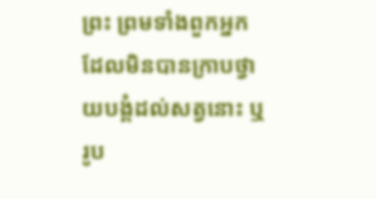ព្រះ ព្រមទាំងពួកអ្នកដែលមិនបានក្រាបថ្វាយបង្គំដល់សត្វនោះ ឬរូប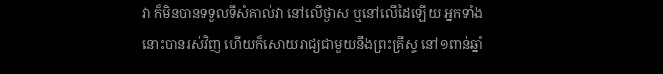វា ក៏មិនបានទទួលទីសំគាល់វា នៅលើថ្ងាស ឬនៅលើដៃឡើយ អ្នកទាំងនោះបានរស់វិញ ហើយក៏សោយរាជ្យជាមួយនឹងព្រះគ្រីស្ទ នៅ១ពាន់ឆ្នាំ